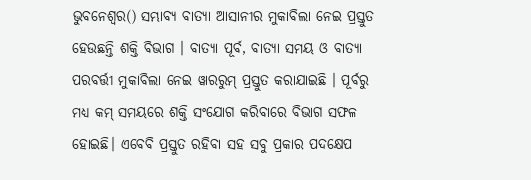ଭୁବନେଶ୍ୱର() ସମ୍ଭାବ୍ୟ ବାତ୍ୟା ଆସାନୀର ମୁକାବିଲା ନେଇ ପ୍ରସ୍ତୁତ ହେଉଛନ୍ତି ଶକ୍ତି ବିଭାଗ । ବାତ୍ୟା ପୂର୍ବ, ବାତ୍ୟା ସମୟ ଓ ବାତ୍ୟା ପରବର୍ତ୍ତୀ ମୁକାବିଲା ନେଇ ୱାରରୁମ୍ ପ୍ରସ୍ତୁତ କରାଯାଇଛି । ପୂର୍ବରୁ ମଧ୍ୟ କମ୍ ସମୟରେ ଶକ୍ତି ସଂଯୋଗ କରିବାରେ ବିଭାଗ ସଫଳ ହୋଇଛି। ଏବେବି ପ୍ରସ୍ତୁତ ରହିବା ସହ ସବୁ ପ୍ରକାର ପଦକ୍ଷେପ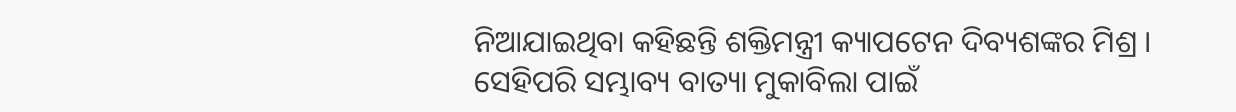ନିଆଯାଇଥିବା କହିଛନ୍ତି ଶକ୍ତିମନ୍ତ୍ରୀ କ୍ୟାପଟେନ ଦିବ୍ୟଶଙ୍କର ମିଶ୍ର ।
ସେହିପରି ସମ୍ଭାବ୍ୟ ବାତ୍ୟା ମୁକାବିଲା ପାଇଁ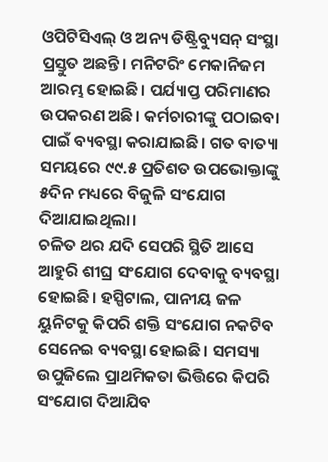ଓପିଟିସିଏଲ୍ ଓ ଅନ୍ୟ ଡିଷ୍ଟ୍ରିବ୍ୟୁସନ୍ ସଂସ୍ଥା ପ୍ରସ୍ତୁତ ଅଛନ୍ତି। ମନିଟରିଂ ମେକାନିଜମ ଆରମ୍ଭ ହୋଇଛି। ପର୍ଯ୍ୟାପ୍ତ ପରିମାଣର ଉପକରଣ ଅଛି। କର୍ମଚାରୀଙ୍କୁ ପଠାଇବା ପାଇଁ ବ୍ୟବସ୍ଥା କରାଯାଇଛି। ଗତ ବାତ୍ୟା ସମୟରେ ୯୯.୫ ପ୍ରତିଶତ ଉପଭୋକ୍ତାଙ୍କୁ ୫ଦିନ ମଧ୍ୟରେ ବିଜୁଳି ସଂଯୋଗ ଦିଆଯାଇଥିଲା।
ଚଳିତ ଥର ଯଦି ସେପରି ସ୍ଥିତି ଆସେ ଆହୁରି ଶୀଘ୍ର ସଂଯୋଗ ଦେବାକୁ ବ୍ୟବସ୍ଥା ହୋଇଛି। ହସ୍ପିଟାଲ, ପାନୀୟ ଜଳ ୟୁନିଟକୁ କିପରି ଶକ୍ତି ସଂଯୋଗ ନକଟିବ ସେନେଇ ବ୍ୟବସ୍ଥା ହୋଇଛି। ସମସ୍ୟା ଉପୁଜିଲେ ପ୍ରାଥମିକତା ଭିତ୍ତିରେ କିପରି ସଂଯୋଗ ଦିଆଯିବ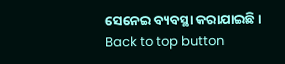ସେନେଇ ବ୍ୟବସ୍ଥା କରାଯାଇଛି।
Back to top button